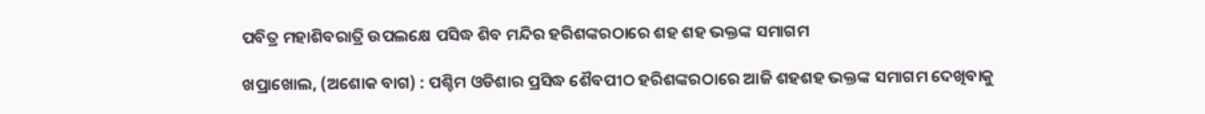ପବିତ୍ର ମହାଶିବରାତ୍ରି ଉପଲକ୍ଷେ ପସିଦ୍ଧ ଶିବ ମନ୍ଦିର ହରିଶଙ୍କରଠାରେ ଶହ ଶହ ଭକ୍ତଙ୍କ ସମାଗମ

ଖପ୍ରାଖୋଲ, (ଅଶୋକ ବାଗ) : ପଶ୍ଚିମ ଓଡିଶାର ପ୍ରସିଦ୍ଧ ଶୈବପୀଠ ହରିଶଙ୍କରଠାରେ ଆଜି ଶହଶହ ଭକ୍ତଙ୍କ ସମାଗମ ଦେଖିବାକୁ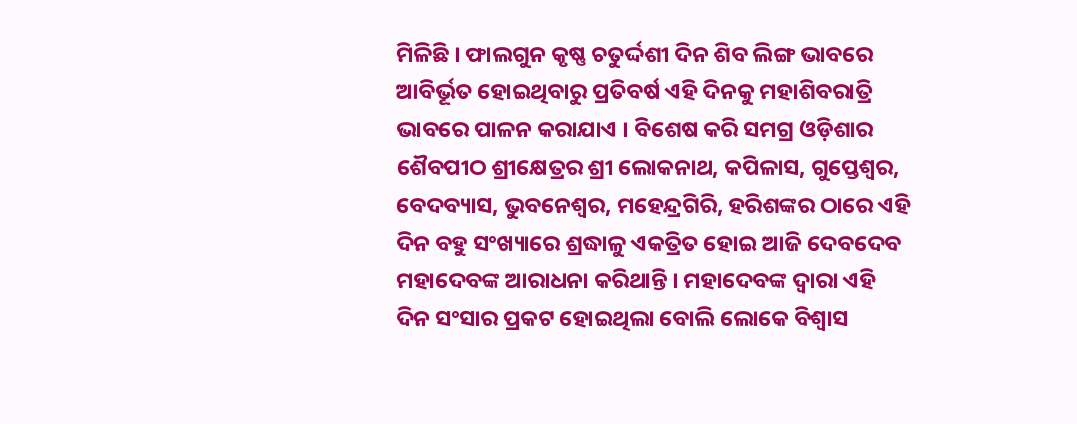ମିଳିଛି । ଫାଲଗୁନ କୃଷ୍ଣ ଚତୁର୍ଦ୍ଦଶୀ ଦିନ ଶିବ ଲିଙ୍ଗ ଭାବରେ ଆବିର୍ଭୂତ ହୋଇଥିବାରୁ ପ୍ରତିବର୍ଷ ଏହି ଦିନକୁ ମହାଶିବରାତ୍ରି ଭାବରେ ପାଳନ କରାଯାଏ । ବିଶେଷ କରି ସମଗ୍ର ଓଡ଼ିଶାର ଶୈବପୀଠ ଶ୍ରୀକ୍ଷେତ୍ରର ଶ୍ରୀ ଲୋକନାଥ, କପିଳାସ, ଗୁପ୍ତେଶ୍ୱର, ବେଦବ୍ୟାସ, ଭୁବନେଶ୍ୱର, ମହେନ୍ଦ୍ରଗିରି, ହରିଶଙ୍କର ଠାରେ ଏହି ଦିନ ବହୁ ସଂଖ୍ୟାରେ ଶ୍ରଦ୍ଧାଳୁ ଏକତ୍ରିତ ହୋଇ ଆଜି ଦେବଦେବ ମହାଦେବଙ୍କ ଆରାଧନା କରିଥାନ୍ତି । ମହାଦେବଙ୍କ ଦ୍ୱାରା ଏହି ଦିନ ସଂସାର ପ୍ରକଟ ହୋଇଥିଲା ବୋଲି ଲୋକେ ବିଶ୍ୱାସ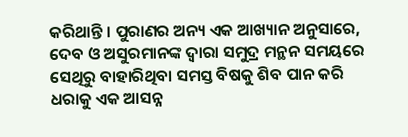କରିଥାନ୍ତି । ପୁରାଣର ଅନ୍ୟ ଏକ ଆଖ୍ୟାନ ଅନୁସାରେ, ଦେବ ଓ ଅସୁରମାନଙ୍କ ଦ୍ୱାରା ସମୁଦ୍ର ମନ୍ଥନ ସମୟରେ ସେଥିରୁ ବାହାରିଥିବା ସମସ୍ତ ବିଷକୁ ଶିବ ପାନ କରି ଧରାକୁ ଏକ ଆସନ୍ନ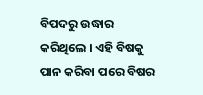ବିପଦରୁ ଉଦ୍ଧାର କରିଥିଲେ । ଏହି ବିଷକୁ ପାନ କରିବା ପରେ ବିଷର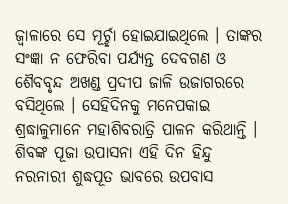ଜ୍ୱାଳାରେ ସେ ମୂର୍ଚ୍ଛା ହୋଇଯାଇଥିଲେ । ତାଙ୍କର ସଂଜ୍ଞା ନ ଫେରିବା ପର୍ଯ୍ୟନ୍ତ ଦେବଗଣ ଓ ଶୈବବୃନ୍ଦ ଅଖଣ୍ଡ ପ୍ରଦୀପ ଜାଳି ଉଜାଗରରେ ବସିଥିଲେ । ସେହିଦିନକୁ ମନେପକାଇ ଶ୍ରଦ୍ଧାଳୁମାନେ ମହାଶିବରାତ୍ରି ପାଳନ କରିଥାନ୍ତି । ଶିବଙ୍କ ପୂଜା ଉପାସନା ଏହି ଦିନ ହିନ୍ଦୁ ନରନାରୀ ଶୁଦ୍ଧପୂତ ଭାବରେ ଉପବାସ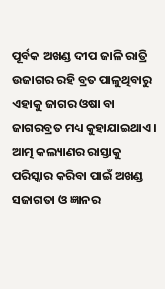ପୂର୍ବକ ଅଖଣ୍ଡ ଦୀପ ଜାଳି ରାତ୍ରି ଉଜାଗର ରହି ବ୍ରତ ପାଳୁଥିବାରୁ ଏହାକୁ ଜାଗର ଓଷା ବା ଜାଗରବ୍ରତ ମଧ୍ୟ କୁହାଯାଇଥାଏ । ଆତ୍ମ କଲ୍ୟାଣର ରାସ୍ତାକୁ ପରିସ୍କାର କରିବା ପାଇଁ ଅଖଣ୍ଡ ସଜାଗତା ଓ ଜ୍ଞାନର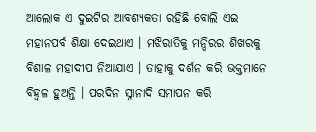ଆଲୋକ ଏ ଦୁଇଟିର ଆବଶ୍ୟକତା ରହିଛି ବୋଲି ଏଇ ମହାନପର୍ବ ଶିକ୍ଷା ଦେଇଥାଏ । ମଝିରାତିକୁ ମନ୍ଦିରର ଶିଖରକୁ ବିଶାଳ ମହାଦୀପ ନିଆଯାଏ । ତାହାକୁ ଦର୍ଶନ କରି ଭକ୍ତମାନେ ବିହ୍ୱଳ ହୁଅନ୍ତି । ପରଦିନ ସ୍ନାନାଦି ସମାପନ କରି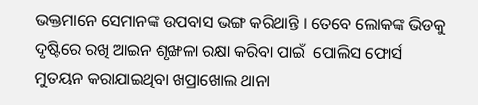ଭକ୍ତମାନେ ସେମାନଙ୍କ ଉପବାସ ଭଙ୍ଗ କରିଥାନ୍ତି । ତେବେ ଲୋକଙ୍କ ଭିଡକୁ ଦୃଷ୍ଟିରେ ରଖି ଆଇନ ଶୃଙ୍ଖଳା ରକ୍ଷା କରିବା ପାଇଁ  ପୋଲିସ ଫୋର୍ସ ମୁତୟନ କରାଯାଇଥିବା ଖପ୍ରାଖୋଲ ଥାନା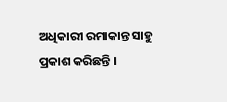ଅଧିକାରୀ ରମାକାନ୍ତ ସାହୁ ପ୍ରକାଶ କରିଛନ୍ତି ।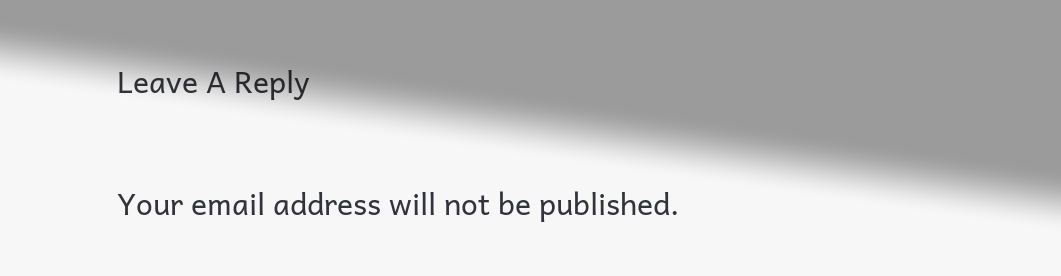Leave A Reply

Your email address will not be published.